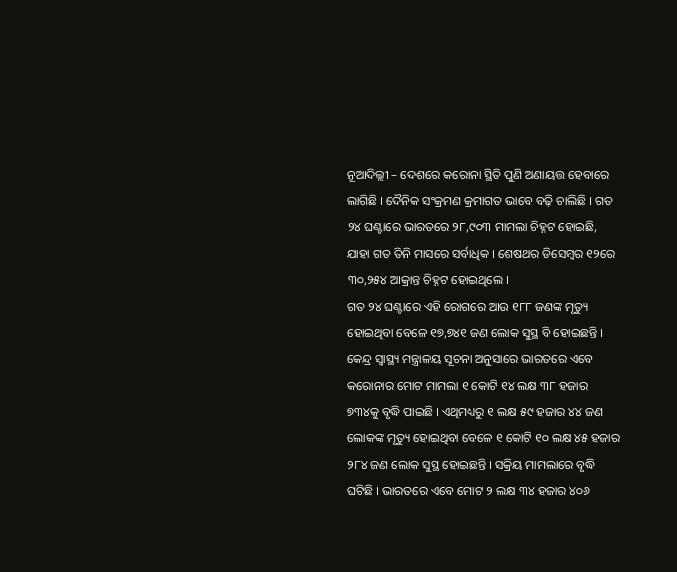ନୂଆଦିଲ୍ଲୀ – ଦେଶରେ କରୋନା ସ୍ଥିତି ପୁଣି ଅଣାୟତ୍ତ ହେବାରେ ଲାଗିଛି । ଦୈନିକ ସଂକ୍ରମଣ କ୍ରମାଗତ ଭାବେ ବଢ଼ି ଚାଲିଛି । ଗତ ୨୪ ଘଣ୍ଟାରେ ଭାରତରେ ୨୮,୯୦୩ ମାମଲା ଚିହ୍ନଟ ହୋଇଛି, ଯାହା ଗତ ତିନି ମାସରେ ସର୍ବାଧିକ । ଶେଷଥର ଡିସେମ୍ବର ୧୨ରେ ୩୦,୨୫୪ ଆକ୍ରାନ୍ତ ଚିହ୍ନଟ ହୋଇଥିଲେ ।
ଗତ ୨୪ ଘଣ୍ଟାରେ ଏହି ରୋଗରେ ଆଉ ୧୮୮ ଜଣଙ୍କ ମୃତ୍ୟୁ ହୋଇଥିବା ବେଳେ ୧୭,୭୪୧ ଜଣ ଲୋକ ସୁସ୍ଥ ବି ହୋଇଛନ୍ତି ।
କେନ୍ଦ୍ର ସ୍ୱାସ୍ଥ୍ୟ ମନ୍ତ୍ରାଳୟ ସୂଚନା ଅନୁସାରେ ଭାରତରେ ଏବେ କରୋନାର ମୋଟ ମାମଲା ୧ କୋଟି ୧୪ ଲକ୍ଷ ୩୮ ହଜାର ୭୩୪କୁ ବୃଦ୍ଧି ପାଇଛି । ଏଥିମଧ୍ୟରୁ ୧ ଲକ୍ଷ ୫୯ ହଜାର ୪୪ ଜଣ ଲୋକଙ୍କ ମୃତ୍ୟୁ ହୋଇଥିବା ବେଳେ ୧ କୋଟି ୧୦ ଲକ୍ଷ ୪୫ ହଜାର ୨୮୪ ଜଣ ଲୋକ ସୁସ୍ଥ ହୋଇଛନ୍ତି । ସକ୍ରିୟ ମାମଲାରେ ବୃଦ୍ଧି ଘଟିଛି । ଭାରତରେ ଏବେ ମୋଟ ୨ ଲକ୍ଷ ୩୪ ହଜାର ୪୦୬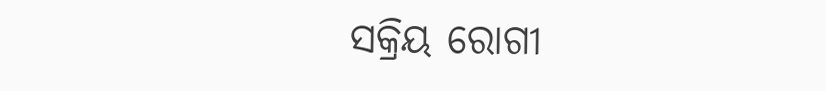ସକ୍ରିୟ ରୋଗୀ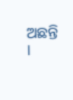ଅଛନ୍ତି ।